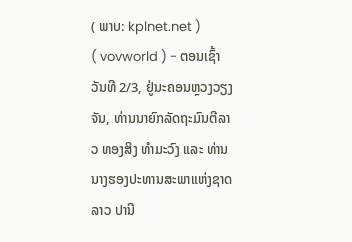( ພາບ: kplnet.net )
( vovworld ) - ຕອນເຊົ້າວັນທີ 2/3, ຢູ່ນະຄອນຫຼວງວຽງຈັນ, ທ່ານນາຍົກລັດຖະມົນຕີລາວ ທອງສິງ ທຳມະວົງ ແລະ ທ່ານນາງຮອງປະທານສະພາແຫ່ງຊາດລາວ ປານີ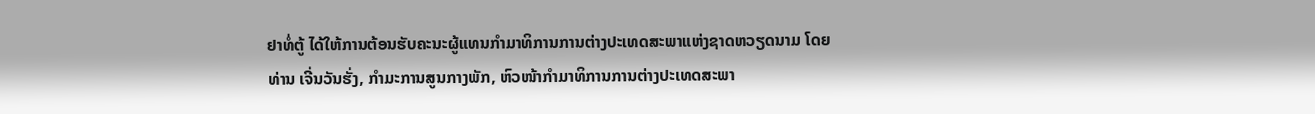ຢາທໍ່ຕູ້ ໄດ້ໃຫ້ການຕ້ອນຮັບຄະນະຜູ້ແທນກຳມາທິການການຕ່າງປະເທດສະພາແຫ່ງຊາດຫວຽດນາມ ໂດຍທ່ານ ເຈີ່ນວັນຮັ່ງ, ກຳມະການສູນກາງພັກ, ຫົວໜ້າກຳມາທິການການຕ່າງປະເທດສະພາ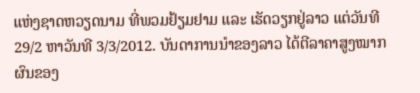ແຫ່ງຊາດຫວຽດນາມ ທີ່ພວມຢ້ຽມຢາມ ແລະ ເຮັດວຽກຢູ່ລາວ ແຕ່ວັນທີ 29/2 ຫາວັນທີ 3/3/2012. ບັນດາການນຳຂອງລາວ ໄດ້ຕີລາຄາສູງໝາກຜົນຂອງ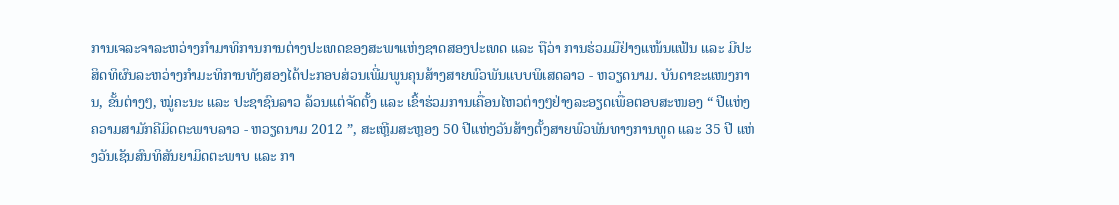ການເຈລະຈາລະຫວ່າງກຳມາທິການການຕ່າງປະເທດຂອງສະພາແຫ່ງຊາດສອງປະເທດ ແລະ ຖືວ່າ ການຮ່ວມມືຢ່າງແໜ້ນແຟ້ນ ແລະ ມີປະສິດທິຜົນລະຫວ່າງກຳມະທິການທັງສອງໄດ້ປະກອບສ່ວນເພີ່ມພູນຄຸນສ້າງສາຍພົວພັນແບບພິເສດລາວ - ຫວຽດນາມ. ບັນດາຂະແໜງການ, ຂັ້ນຕ່າງໆ, ໝູ່ຄະນະ ແລະ ປະຊາຊົນລາວ ລ້ວນແຕ່ຈັດຕັ້ງ ແລະ ເຂົ້າຮ່ວມການເຄື່ອນໄຫວຕ່າງໆຢ່າງລະອຽດເພື່ອຕອບສະໜອງ “ ປີແຫ່ງຄວາມສາມັກຄີມິດຕະພາບລາວ - ຫວຽດນາມ 2012 ”, ສະເຫຼີມສະຫຼອງ 50 ປີແຫ່ງວັນສ້າງຕັ້ງສາຍພົວພັນທາງການທູດ ແລະ 35 ປີ ແຫ່ງວັນເຊັນສົນທິສັນຍາມິດຕະພາບ ແລະ ກາ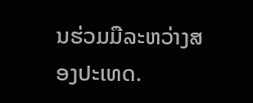ນຮ່ວມມືລະຫວ່າງສອງປະເທດ.